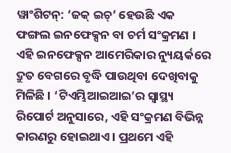ୱାଂଶିଟନ୍: ‘ଜକ୍ ଇଚ୍’ ହେଉଛି ଏକ ଫଙ୍ଗଲ ଇନଫେକ୍ସନ ବା ଚର୍ମ ସଂକ୍ରମଣ । ଏହି ଇନଫେକ୍ସନ ଆମେରିକାର ନ୍ୟୁୟର୍କରେ ଦ୍ରୁତ ବେଗରେ ବୃଦ୍ଧି ପାଉଥିବା ଦେଖିବାକୁ ମିଳିଛି । ‘ଟିଏମ୍ଭିଆଇଆଇ’ର ସ୍ୱାସ୍ଥ୍ୟ ରିପୋର୍ଟ ଅନୁସାରେ, ଏହି ସଂକ୍ରମଣ ବିଭିନ୍ନ କାରଣରୁ ହୋଇଥାଏ । ପ୍ରଥମେ ଏହି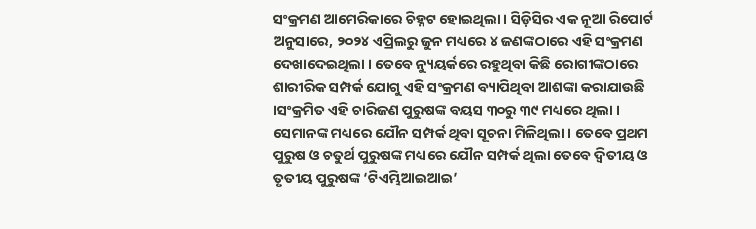ସଂକ୍ରମଣ ଆମେରିକାରେ ଚିହ୍ନଟ ହୋଇଥିଲା । ସିଡ଼ିସିର ଏକ ନୂଆ ରିପୋର୍ଟ ଅନୁସାରେ, ୨୦୨୪ ଏପ୍ରିଲରୁ ଜୁନ ମଧ୍ୟରେ ୪ ଜଣଙ୍କଠାରେ ଏହି ସଂକ୍ରମଣ ଦେଖାଦେଇଥିଲା । ତେବେ ନ୍ୟୁୟର୍କରେ ରହୁଥିବା କିଛି ରୋଗୀଙ୍କଠାରେ ଶାରୀରିକ ସମ୍ପର୍କ ଯୋଗୁ ଏହି ସଂକ୍ରମଣ ବ୍ୟାପିଥିବା ଆଶଙ୍କା କରାଯାଉଛି ।ସଂକ୍ରମିତ ଏହି ଚାରିଜଣ ପୁରୁଷଙ୍କ ବୟସ ୩୦ରୁ ୩୯ ମଧ୍ୟରେ ଥିଲା ।
ସେମାନଙ୍କ ମଧ୍ୟରେ ଯୌନ ସମ୍ପର୍କ ଥିବା ସୂଚନା ମିଳିଥିଲା । ତେବେ ପ୍ରଥମ ପୁରୁଷ ଓ ଚତୁର୍ଥ ପୁରୁଷଙ୍କ ମଧ୍ୟରେ ଯୌନ ସମ୍ପର୍କ ଥିଲା ତେବେ ଦ୍ଵିତୀୟ ଓ ତୃତୀୟ ପୁରୁଷଙ୍କ ‘ଟିଏମ୍ଭିଆଇଆଇ’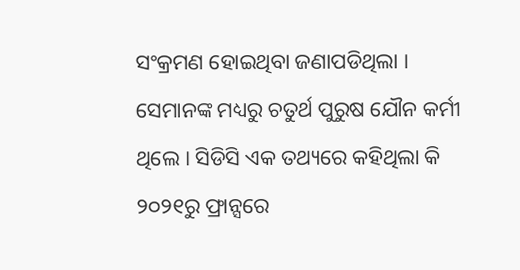ସଂକ୍ରମଣ ହୋଇଥିବା ଜଣାପଡିଥିଲା । ସେମାନଙ୍କ ମଧ୍ୟରୁ ଚତୁର୍ଥ ପୁରୁଷ ଯୌନ କର୍ମୀ ଥିଲେ । ସିଡିସି ଏକ ତଥ୍ୟରେ କହିଥିଲା କି ୨୦୨୧ରୁ ଫ୍ରାନ୍ସରେ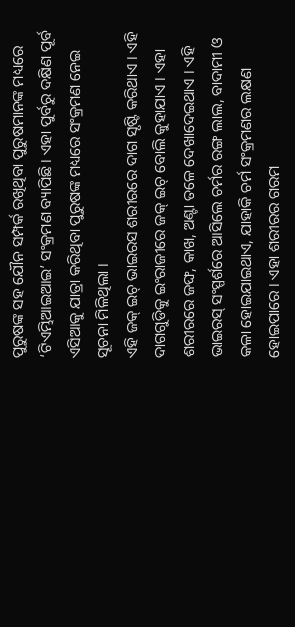ପୁରୁଷଙ୍କ ସହ ଯୌନ ସମ୍ପର୍କ ରଖିଥିବା ପୁରୁଷମାନଙ୍କ ମଧ୍ୟରେ ‘ଟିଏମ୍ଭିଆଇଆଇ’ ସଂକ୍ରମଣ ବ୍ୟାପିଛି । ଏହା ପୁର୍ବରୁ ଦକ୍ଷିଣ ପୂର୍ବ ଏସିଆକୁ ଯାତ୍ରା କରିଥିବା ପୁରୁଷଙ୍କ ମଧ୍ୟରେ ସଂକ୍ରମଣ ନେଇ ସୂଚନା ମିଳିଥିଲା ।
ଏହି ଜକ୍ ଇଚ୍ ଭାଇରସ ଶରୀରରେ ଦାଗ ସୃଷ୍ଟି କରିଥାଏ । ଏହି ଦାଗଗୁଡିକୁ ଇଂରାଜୀରେ ଜକ୍ ଇଚ୍ ବୋଲି କୁହାଯାଏ । ଏହା ଶରୀରରେ ଜଙ୍ଘ, କାଖ, ଅଣ୍ଟା ତଳେ ଦେଖାଦେଇଥାଏ । ଏହି ଭାଇରସ୍ ସଂସ୍ପର୍ଶରେ ଆସିଲେ ଚର୍ମର ରଙ୍ଗ ଲାଲ, ବାଦାମୀ ଓ କଳା ହୋଇଯାଇଥାଏ, ଯାହାକି ଚର୍ମ ସଂକ୍ରମଣର ଲକ୍ଷଣ ହୋଇପାରେ । ଏହା ଶରୀରର ଗରମ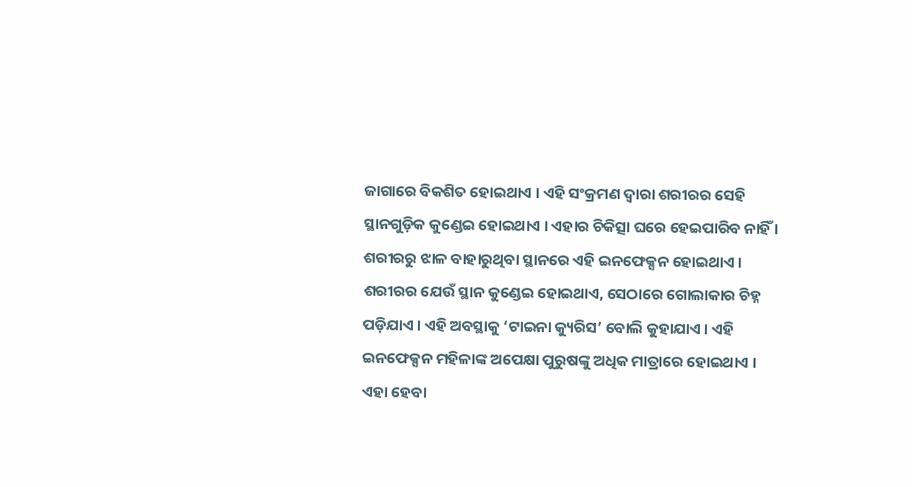ଜାଗାରେ ବିକଶିତ ହୋଇଥାଏ । ଏହି ସଂକ୍ରମଣ ଦ୍ଵାରା ଶରୀରର ସେହି ସ୍ଥାନଗୁଡ଼ିକ କୁଣ୍ଡେଇ ହୋଇଥାଏ । ଏହାର ଚିକିତ୍ସା ଘରେ ହେଇପାରିବ ନାହିଁ । ଶରୀରରୁ ଝାଳ ବାହାରୁଥିବା ସ୍ଥାନରେ ଏହି ଇନଫେକ୍ସନ ହୋଇଥାଏ ।
ଶରୀରର ଯେଉଁ ସ୍ଥାନ କୁଣ୍ଡେଇ ହୋଇଥାଏ, ସେଠାରେ ଗୋଲାକାର ଚିହ୍ନ ପଡ଼ିଯାଏ । ଏହି ଅବସ୍ଥାକୁ ‘ଟାଇନା କ୍ୟୁରିସ’ ବୋଲି କୁହାଯାଏ । ଏହି ଇନଫେକ୍ସନ ମହିଳାଙ୍କ ଅପେକ୍ଷା ପୁରୁଷଙ୍କୁ ଅଧିକ ମାତ୍ରାରେ ହୋଇଥାଏ । ଏହା ହେବା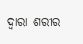ଦ୍ୱାରା ଶରୀର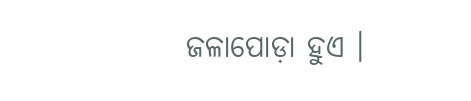ଜଳାପୋଡ଼ା ହୁଏ ।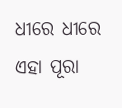ଧୀରେ ଧୀରେ ଏହା ପୂରା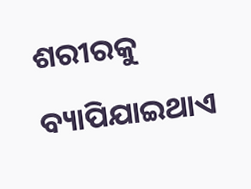ଶରୀରକୁ ବ୍ୟାପିଯାଇଥାଏ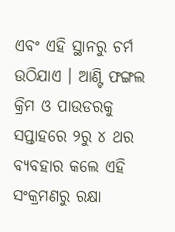ଏବଂ ଏହି ସ୍ଥାନରୁ ଚର୍ମ ଉଠିଯାଏ । ଆଣ୍ଟି ଫଙ୍ଗଲ କ୍ରିମ ଓ ପାଉଡରକୁ ସପ୍ତାହରେ ୨ରୁ ୪ ଥର ବ୍ୟବହାର କଲେ ଏହି ସଂକ୍ରମଣରୁ ରକ୍ଷା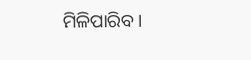ମିଳିପାରିବ ।